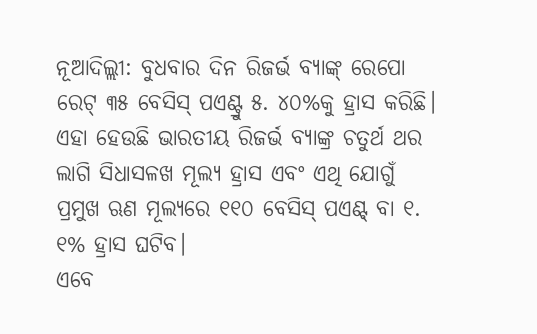ନୂଆଦିଲ୍ଲୀ: ବୁଧବାର ଦିନ ରିଜର୍ଭ ବ୍ୟାଙ୍କ୍ ରେପୋ ରେଟ୍ ୩୫ ବେସିସ୍ ପଏଣ୍ଟ୍ରୁ ୫. ୪୦%କୁ ହ୍ରାସ କରିଛି। ଏହା ହେଉଛି ଭାରତୀୟ ରିଜର୍ଭ ବ୍ୟାଙ୍କ୍ର ଚତୁର୍ଥ ଥର ଲାଗି ସିଧାସଳଖ ମୂଲ୍ୟ ହ୍ରାସ ଏବଂ ଏଥି ଯୋଗୁଁ ପ୍ରମୁଖ ଋଣ ମୂଲ୍ୟରେ ୧୧୦ ବେସିସ୍ ପଏଣ୍ଟ୍ ବା ୧. ୧% ହ୍ରାସ ଘଟିବ।
ଏବେ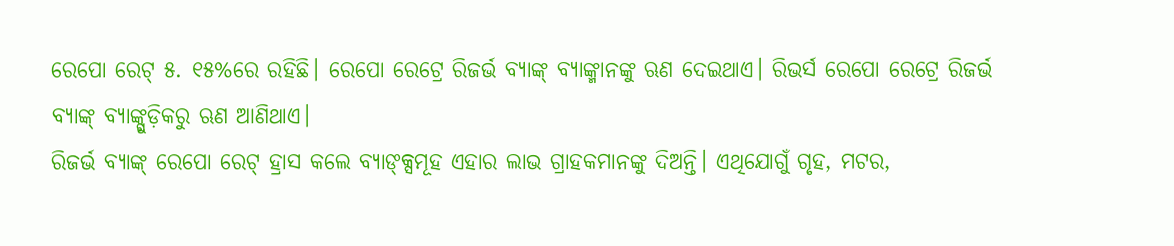ରେପୋ ରେଟ୍ ୫. ୧୫%ରେ ରହିଛି। ରେପୋ ରେଟ୍ରେ ରିଜର୍ଭ ବ୍ୟାଙ୍କ୍ ବ୍ୟାଙ୍କ୍ମାନଙ୍କୁ ଋଣ ଦେଇଥାଏ। ରିଭର୍ସ ରେପୋ ରେଟ୍ରେ ରିଜର୍ଭ ବ୍ୟାଙ୍କ୍ ବ୍ୟାଙ୍କ୍ଗୁଡ଼ିକରୁ ଋଣ ଆଣିଥାଏ।
ରିଜର୍ଭ ବ୍ୟାଙ୍କ୍ ରେପୋ ରେଟ୍ ହ୍ରାସ କଲେ ବ୍ୟାଙ୍କ୍ସମୂହ ଏହାର ଲାଭ ଗ୍ରାହକମାନଙ୍କୁ ଦିଅନ୍ତି। ଏଥିଯୋଗୁଁ ଗୃହ, ମଟର,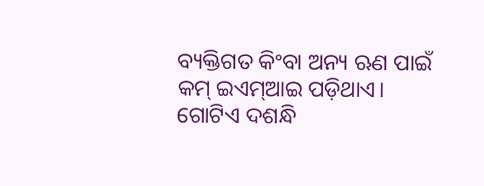ବ୍ୟକ୍ତିଗତ କିଂବା ଅନ୍ୟ ଋଣ ପାଇଁ କମ୍ ଇଏମ୍ଆଇ ପଡ଼ିଥାଏ।
ଗୋଟିଏ ଦଶନ୍ଧି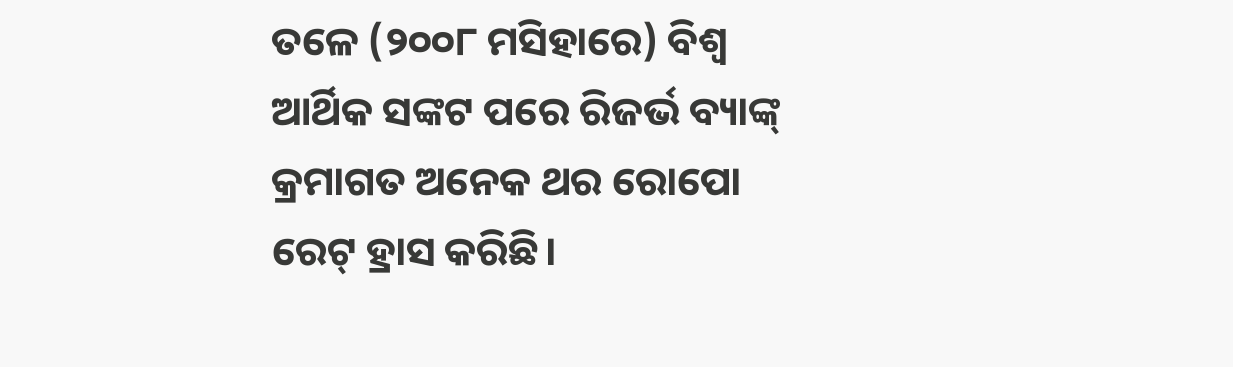ତଳେ (୨୦୦୮ ମସିହାରେ) ବିଶ୍ୱ ଆର୍ଥିକ ସଙ୍କଟ ପରେ ରିଜର୍ଭ ବ୍ୟାଙ୍କ୍ କ୍ରମାଗତ ଅନେକ ଥର ରୋପୋ ରେଟ୍ ହ୍ରାସ କରିଛି।